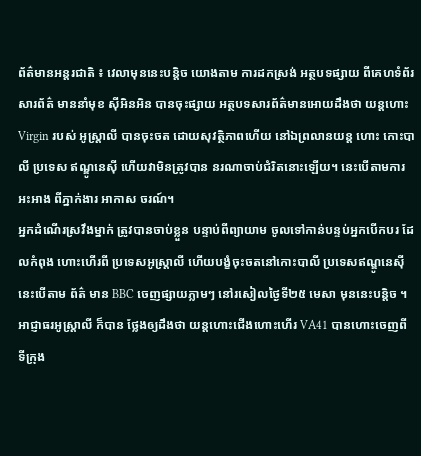ព័ត៌មានអន្តរជាតិ ៖ វេលាមុននេះបន្តិច យោងតាម ការដកស្រង់ អត្ថបទផ្សាយ ពីគេហទំព័រសារព័ត៌ មាននាំមុខ ស៊ីអិនអិន បានចុះផ្សាយ អត្ថបទសារព័ត៌មានអោយដឹងថា យន្តហោះ Virgin របស់ អូស្ត្រាលី បានចុះចត ដោយសុវត្ថិភាពហើយ នៅឯព្រលានយន្ត ហោះ កោះបាលី ប្រទេស ឥណ្ឌូនេស៊ី ហើយវាមិនត្រូវបាន នរណាចាប់ជំរិតនោះឡើយ។ នេះបើតាមការអះអាង ពីភ្នាក់ងារ អាកាស ចរណ៍។
អ្នកដំណើរស្រវឹងម្នាក់ ត្រូវបានចាប់ខ្លួន បន្ទាប់ពីព្យាយាម ចូលទៅកាន់បន្ទប់អ្នកបើកបរ ដែលកំពុង ហោះហើរពី ប្រទេសអូស្ដ្រាលី ហើយបង្ខំចុះចតនៅកោះបាលី ប្រទេសឥណ្ឌូនេស៊ី នេះបើតាម ព័ត៌ មាន BBC ចេញផ្សាយភ្លាមៗ នៅរសៀលថ្ងៃទី២៥ មេសា មុននេះបន្ដិច ។ អាជ្ញាធរអូស្ដ្រាលី ក៏បាន ថ្លែងឲ្យដឹងថា យន្ដហោះជើងហោះហើរ VA41 បានហោះចេញពី ទីក្រុង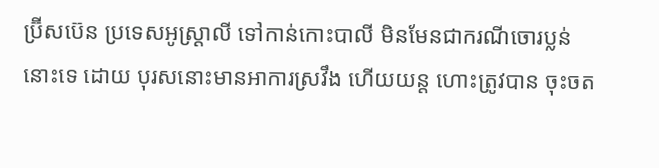ប្រ៊ីសប៊េន ប្រទេសអូស្ដ្រាលី ទៅកាន់កោះបាលី មិនមែនជាករណីចោរប្លន់នោះទេ ដោយ បុរសនោះមានអាការស្រវឹង ហើយយន្ត ហោះត្រូវបាន ចុះចត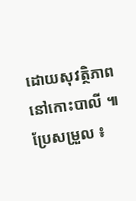ដោយសុវត្ថិភាព នៅកោះបាលី ៕
ប្រែសម្រួល ៖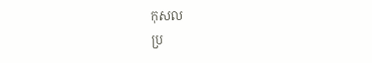កុសល
ប្រ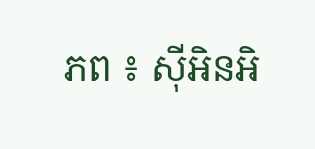ភព ៖ ស៊ីអិនអិ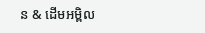ន & ដើមអម្ពិល